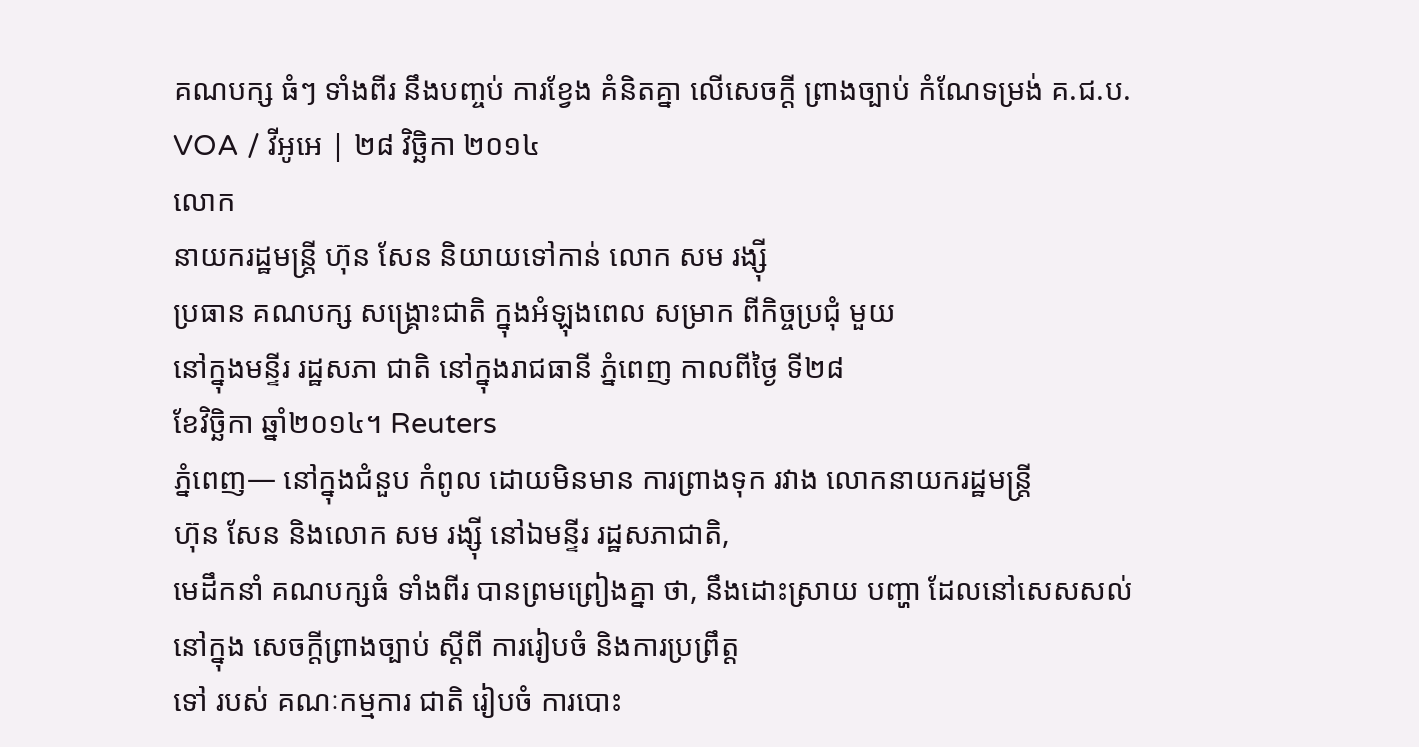គណបក្ស ធំៗ ទាំងពីរ នឹងបញ្ចប់ ការខ្វែង គំនិតគ្នា លើសេចក្តី ព្រាងច្បាប់ កំណែទម្រង់ គ.ជ.ប.
VOA / វីអូអេ | ២៨ វិច្ឆិកា ២០១៤
លោក
នាយករដ្ឋមន្ត្រី ហ៊ុន សែន និយាយទៅកាន់ លោក សម រង្ស៊ី
ប្រធាន គណបក្ស សង្គ្រោះជាតិ ក្នុងអំឡុងពេល សម្រាក ពីកិច្ចប្រជុំ មួយ
នៅក្នុងមន្ទីរ រដ្ឋសភា ជាតិ នៅក្នុងរាជធានី ភ្នំពេញ កាលពីថ្ងៃ ទី២៨
ខែវិច្ឆិកា ឆ្នាំ២០១៤។ Reuters
ភ្នំពេញ— នៅក្នុងជំនួប កំពូល ដោយមិនមាន ការព្រាងទុក រវាង លោកនាយករដ្ឋមន្ត្រី
ហ៊ុន សែន និងលោក សម រង្ស៊ី នៅឯមន្ទីរ រដ្ឋសភាជាតិ,
មេដឹកនាំ គណបក្សធំ ទាំងពីរ បានព្រមព្រៀងគ្នា ថា, នឹងដោះស្រាយ បញ្ហា ដែលនៅសេសសល់
នៅក្នុង សេចក្តីព្រាងច្បាប់ ស្តីពី ការរៀបចំ និងការប្រព្រឹត្ត
ទៅ របស់ គណៈកម្មការ ជាតិ រៀបចំ ការបោះ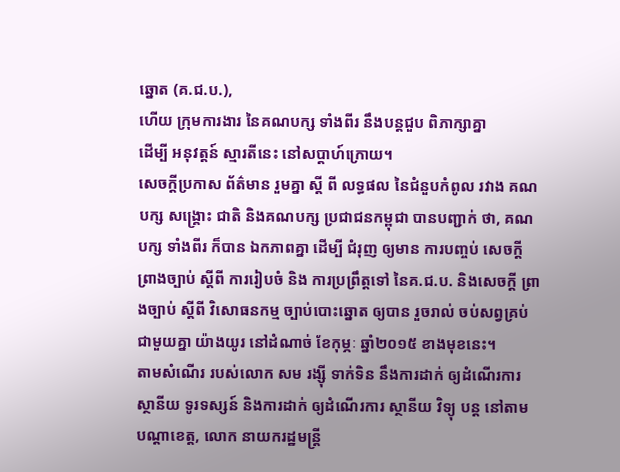ឆ្នោត (គ.ជ.ប.),
ហើយ ក្រុមការងារ នៃគណបក្ស ទាំងពីរ នឹងបន្តជួប ពិភាក្សាគ្នា
ដើម្បី អនុវត្តន៍ ស្មារតីនេះ នៅសប្តាហ៍ក្រោយ។
សេចក្តីប្រកាស ព័ត៌មាន រួមគ្នា ស្តី ពី លទ្ធផល នៃជំនួបកំពូល រវាង គណបក្ស សង្គ្រោះ ជាតិ និងគណបក្ស ប្រជាជនកម្ពុជា បានបញ្ជាក់ ថា, គណបក្ស ទាំងពីរ ក៏បាន ឯកភាពគ្នា ដើម្បី ជំរុញ ឲ្យមាន ការបញ្ចប់ សេចក្តី ពា្រងច្បាប់ ស្តីពី ការរៀបចំ និង ការប្រព្រឹត្តទៅ នៃគ.ជ.ប. និងសេចក្តី ព្រាងច្បាប់ ស្តីពី វិសោធនកម្ម ច្បាប់បោះឆ្នោត ឲ្យបាន រួចរាល់ ចប់សព្វគ្រប់ ជាមួយគ្នា យ៉ាងយូរ នៅដំណាច់ ខែកុម្ភៈ ឆ្នាំ២០១៥ ខាងមុខនេះ។
តាមសំណើរ របស់លោក សម រង្ស៊ី ទាក់ទិន នឹងការដាក់ ឲ្យដំណើរការ ស្ថានីយ ទូរទស្សន៍ និងការដាក់ ឲ្យដំណើរការ ស្ថានីយ វិទ្យុ បន្ត នៅតាម បណ្តាខេត្ត, លោក នាយករដ្ឋមន្ត្រី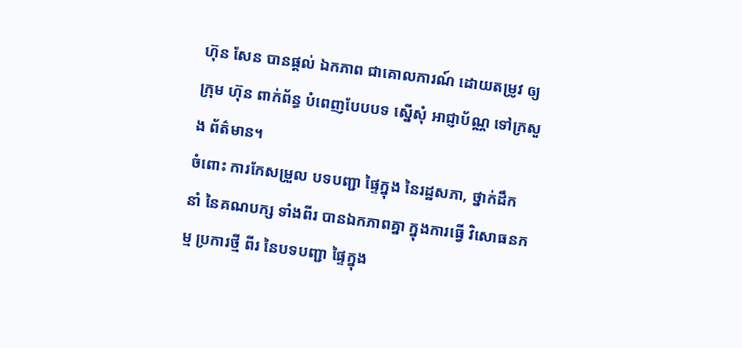ហ៊ុន សែន បានផ្តល់ ឯកភាព ជាគោលការណ៍ ដោយតម្រូវ ឲ្យក្រុម ហ៊ុន ពាក់ព័ន្ធ បំពេញបែបបទ ស្នើសុំ អាជ្ញាប័ណ្ណ ទៅក្រសួង ព័ត៌មាន។
ចំពោះ ការកែសម្រួល បទបញ្ជា ផ្ទៃក្នុង នៃរដ្ឋសភា, ថ្នាក់ដឹក នាំ នៃគណបក្ស ទាំងពីរ បានឯកភាពគ្នា ក្នុងការធ្វើ វិសោធនកម្ម ប្រការថ្មី ពីរ នៃបទបញ្ជា ផ្ទៃក្នុង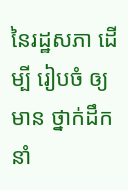នៃរដ្ឋសភា ដើម្បី រៀបចំ ឲ្យមាន ថ្នាក់ដឹកនាំ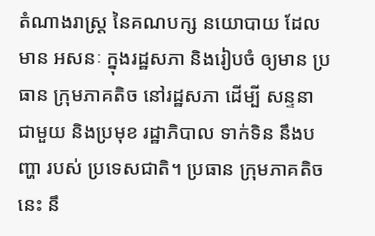តំណាងរាស្ត្រ នៃគណបក្ស នយោបាយ ដែលមាន អសនៈ ក្នុងរដ្ឋសភា និងរៀបចំ ឲ្យមាន ប្រធាន ក្រុមភាគតិច នៅរដ្ឋសភា ដើម្បី សន្ទនា ជាមួយ និងប្រមុខ រដ្ឋាភិបាល ទាក់ទិន នឹងបញ្ហា របស់ ប្រទេសជាតិ។ ប្រធាន ក្រុមភាគតិចនេះ នឹ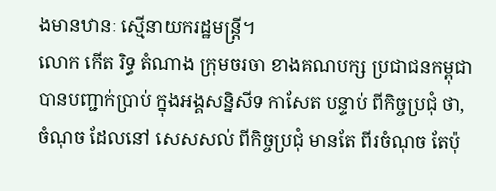ងមានឋានៈ ស្មើនាយករដ្ឋមន្ត្រី។
លោក កើត រិទ្ធ តំណាង ក្រុមចរចា ខាងគណបក្ស ប្រជាជនកម្ពុជា បានបញ្ជាក់ប្រាប់ ក្នុងអង្គសន្និសីទ កាសែត បន្ទាប់ ពីកិច្ចប្រជុំ ថា, ចំណុច ដែលនៅ សេសសល់ ពីកិច្ចប្រជុំ មានតែ ពីរចំណុច តែប៉ុ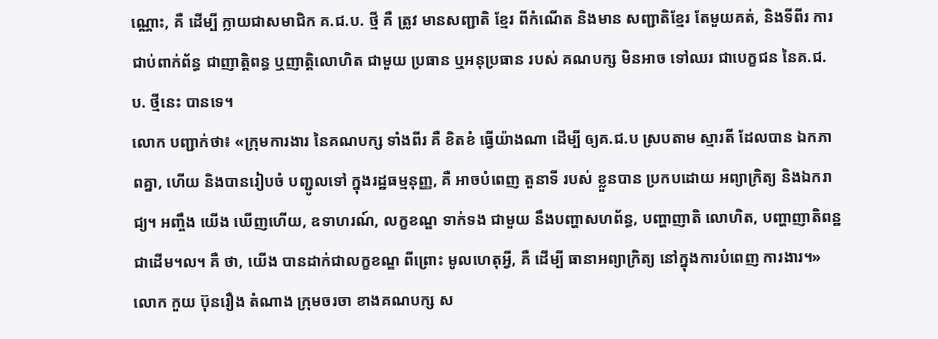ណ្ណោះ, គឺ ដើម្បី ក្លាយជាសមាជិក គ.ជ.ប. ថ្មី គឺ ត្រូវ មានសញ្ជាតិ ខ្មែរ ពីកំណើត និងមាន សញ្ជាតិខ្មែរ តែមួយគត់, និងទីពីរ ការជាប់ពាក់ព័ន្ធ ជាញាត្តិពន្ធ ឬញាត្តិលោហិត ជាមួយ ប្រធាន ឬអនុប្រធាន របស់ គណបក្ស មិនអាច ទៅឈរ ជាបេក្ខជន នៃគ.ជ.ប. ថ្មីនេះ បានទេ។
លោក បញ្ជាក់ថា៖ «ក្រុមការងារ នៃគណបក្ស ទាំងពីរ គឺ ខិតខំ ធ្វើយ៉ាងណា ដើម្បី ឲ្យគ.ជ.ប ស្របតាម ស្មារតី ដែលបាន ឯកភាពគ្នា, ហើយ និងបានរៀបចំ បញ្ជូលទៅ ក្នុងរដ្ឋធម្មនុញ្ញ, គឺ អាចបំពេញ តួនាទី របស់ ខ្លួនបាន ប្រកបដោយ អព្យាក្រិត្យ និងឯករាជ្យ។ អញ្ចឹង យើង ឃើញហើយ, ឧទាហរណ៍, លក្ខខណ្ឌ ទាក់ទង ជាមួយ នឹងបញ្ហាសហព័ន្ធ, បញ្ហាញាតិ លោហិត, បញ្ហាញាតិពន្ឋ ជាដើម។ល។ គឺ ថា, យើង បានដាក់ជាលក្ខខណ្ឌ ពីព្រោះ មូលហេតុអ្វី, គឺ ដើម្បី ធានាអព្យាក្រិត្យ នៅក្នុងការបំពេញ ការងារ។»
លោក កួយ ប៊ុនរឿង តំណាង ក្រុមចរចា ខាងគណបក្ស ស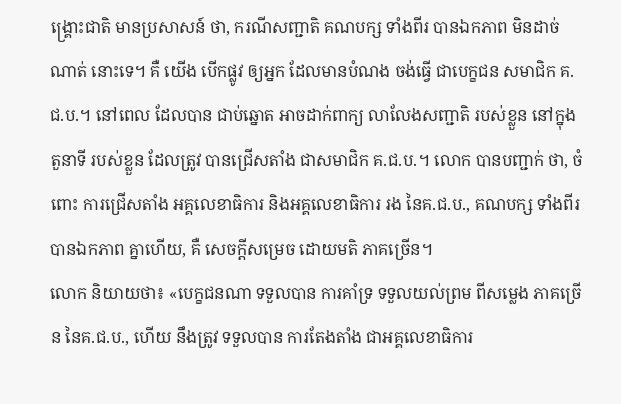ង្គ្រោះជាតិ មានប្រសាសន៍ ថា, ករណីសញ្ជាតិ គណបក្ស ទាំងពីរ បានឯកភាព មិនដាច់ណាត់ នោះទេ។ គឺ យើង បើកផ្លូវ ឲ្យអ្នក ដែលមានបំណង ចង់ធ្វើ ជាបេក្ខជន សមាជិក គ.ជ.ប.។ នៅពេល ដែលបាន ជាប់ឆ្នោត អាចដាក់ពាក្យ លាលែងសញ្ជាតិ របស់ខ្លួន នៅក្នុងតួនាទី របស់ខ្លួន ដែលត្រូវ បានជ្រើសតាំង ជាសមាជិក គ.ជ.ប.។ លោក បានបញ្ជាក់ ថា, ចំពោះ ការជ្រើសតាំង អគ្គលេខាធិការ និងអគ្គលេខាធិការ រង នៃគ.ជ.ប., គណបក្ស ទាំងពីរ បានឯកភាព គ្នាហើយ, គឺ សេចក្តីសម្រេច ដោយមតិ ភាគច្រើន។
លោក និយាយថា៖ «បេក្ខជនណា ទទួលបាន ការគាំទ្រ ទទួលយល់ព្រម ពីសម្លេង ភាគច្រើន នៃគ.ជ.ប., ហើយ នឹងត្រូវ ទទួលបាន ការតែងតាំង ជាអគ្គលេខាធិការ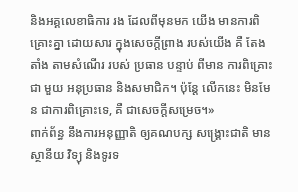និងអគ្គលេខាធិការ រង ដែលពីមុនមក យើង មានការពិគ្រោះគ្នា ដោយសារ ក្នុងសេចក្តីព្រាង របស់យើង គឺ តែងតាំង តាមសំណើរ របស់ ប្រធាន បន្ទាប់ ពីមាន ការពិគ្រោះ ជា មួយ អនុប្រធាន និងសមាជិក។ ប៉ុន្តែ លើកនេះ មិនមែន ជាការពិគ្រោះទេ, គឺ ជាសេចក្តីសម្រេច។»
ពាក់ព័ន្ធ នឹងការអនុញ្ញាតិ ឲ្យគណបក្ស សង្គ្រោះជាតិ មានស្ថានីយ វិទ្យុ និងទូរទ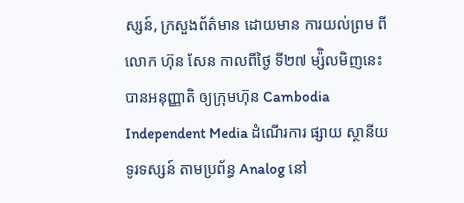ស្សន៍, ក្រសួងព័ត៌មាន ដោយមាន ការយល់ព្រម ពីលោក ហ៊ុន សែន កាលពីថ្ងៃ ទី២៧ ម្ស៉ិលមិញនេះ បានអនុញ្ញាតិ ឲ្យក្រុមហ៊ុន Cambodia Independent Media ដំណើរការ ផ្សាយ ស្ថានីយ ទូរទស្សន៍ តាមប្រព័ន្ធ Analog នៅ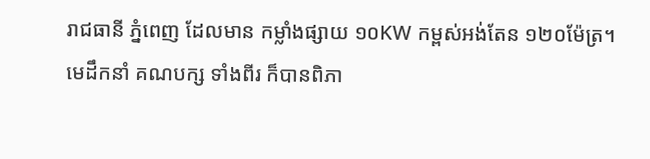រាជធានី ភ្នំពេញ ដែលមាន កម្លាំងផ្សាយ ១០KW កម្ពស់អង់តែន ១២០ម៉ែត្រ។
មេដឹកនាំ គណបក្ស ទាំងពីរ ក៏បានពិភា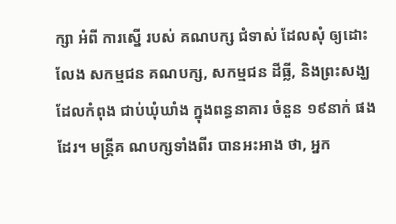ក្សា អំពី ការស្នើ របស់ គណបក្ស ជំទាស់ ដែលសុំ ឲ្យដោះលែង សកម្មជន គណបក្ស, សកម្មជន ដីធ្លី, និងព្រះសង្ឃ ដែលកំពុង ជាប់ឃុំឃាំង ក្នុងពន្ធនាគារ ចំនួន ១៩នាក់ ផងដែរ។ មន្ត្រីគ ណបក្សទាំងពីរ បានអះអាង ថា, អ្នក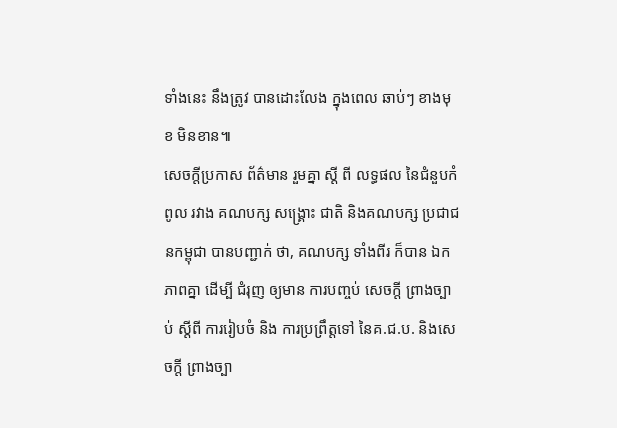ទាំងនេះ នឹងត្រូវ បានដោះលែង ក្នុងពេល ឆាប់ៗ ខាងមុខ មិនខាន៕
សេចក្តីប្រកាស ព័ត៌មាន រួមគ្នា ស្តី ពី លទ្ធផល នៃជំនួបកំពូល រវាង គណបក្ស សង្គ្រោះ ជាតិ និងគណបក្ស ប្រជាជនកម្ពុជា បានបញ្ជាក់ ថា, គណបក្ស ទាំងពីរ ក៏បាន ឯកភាពគ្នា ដើម្បី ជំរុញ ឲ្យមាន ការបញ្ចប់ សេចក្តី ពា្រងច្បាប់ ស្តីពី ការរៀបចំ និង ការប្រព្រឹត្តទៅ នៃគ.ជ.ប. និងសេចក្តី ព្រាងច្បា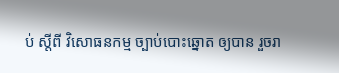ប់ ស្តីពី វិសោធនកម្ម ច្បាប់បោះឆ្នោត ឲ្យបាន រួចរា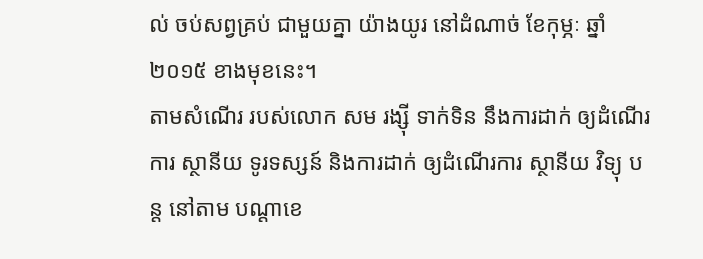ល់ ចប់សព្វគ្រប់ ជាមួយគ្នា យ៉ាងយូរ នៅដំណាច់ ខែកុម្ភៈ ឆ្នាំ២០១៥ ខាងមុខនេះ។
តាមសំណើរ របស់លោក សម រង្ស៊ី ទាក់ទិន នឹងការដាក់ ឲ្យដំណើរការ ស្ថានីយ ទូរទស្សន៍ និងការដាក់ ឲ្យដំណើរការ ស្ថានីយ វិទ្យុ បន្ត នៅតាម បណ្តាខេ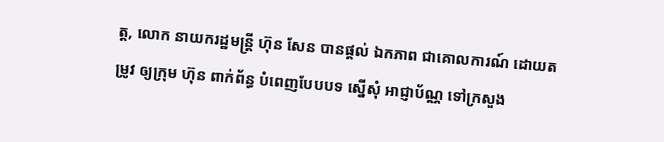ត្ត, លោក នាយករដ្ឋមន្ត្រី ហ៊ុន សែន បានផ្តល់ ឯកភាព ជាគោលការណ៍ ដោយតម្រូវ ឲ្យក្រុម ហ៊ុន ពាក់ព័ន្ធ បំពេញបែបបទ ស្នើសុំ អាជ្ញាប័ណ្ណ ទៅក្រសួង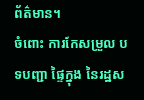ព័ត៌មាន។
ចំពោះ ការកែសម្រួល បទបញ្ជា ផ្ទៃក្នុង នៃរដ្ឋស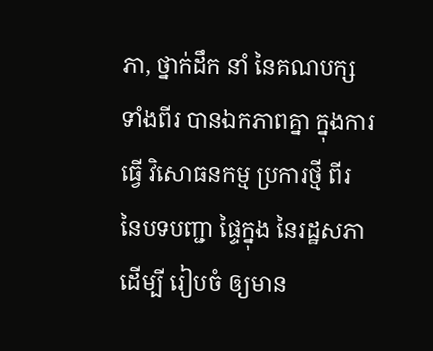ភា, ថ្នាក់ដឹក នាំ នៃគណបក្ស ទាំងពីរ បានឯកភាពគ្នា ក្នុងការធ្វើ វិសោធនកម្ម ប្រការថ្មី ពីរ នៃបទបញ្ជា ផ្ទៃក្នុង នៃរដ្ឋសភា ដើម្បី រៀបចំ ឲ្យមាន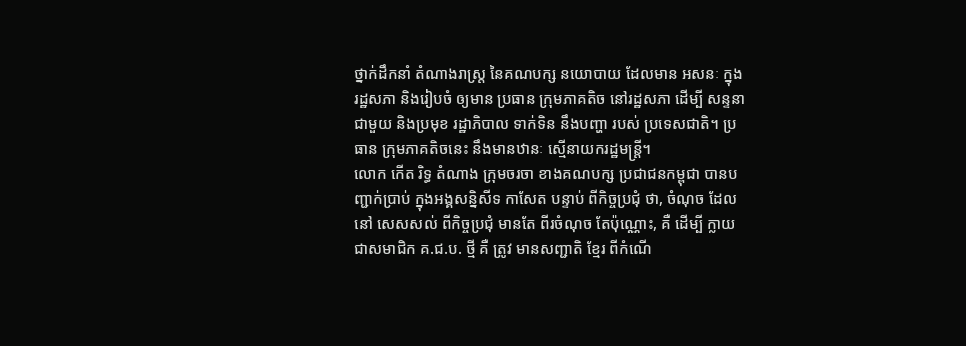ថ្នាក់ដឹកនាំ តំណាងរាស្ត្រ នៃគណបក្ស នយោបាយ ដែលមាន អសនៈ ក្នុងរដ្ឋសភា និងរៀបចំ ឲ្យមាន ប្រធាន ក្រុមភាគតិច នៅរដ្ឋសភា ដើម្បី សន្ទនា ជាមួយ និងប្រមុខ រដ្ឋាភិបាល ទាក់ទិន នឹងបញ្ហា របស់ ប្រទេសជាតិ។ ប្រធាន ក្រុមភាគតិចនេះ នឹងមានឋានៈ ស្មើនាយករដ្ឋមន្ត្រី។
លោក កើត រិទ្ធ តំណាង ក្រុមចរចា ខាងគណបក្ស ប្រជាជនកម្ពុជា បានបញ្ជាក់ប្រាប់ ក្នុងអង្គសន្និសីទ កាសែត បន្ទាប់ ពីកិច្ចប្រជុំ ថា, ចំណុច ដែលនៅ សេសសល់ ពីកិច្ចប្រជុំ មានតែ ពីរចំណុច តែប៉ុណ្ណោះ, គឺ ដើម្បី ក្លាយជាសមាជិក គ.ជ.ប. ថ្មី គឺ ត្រូវ មានសញ្ជាតិ ខ្មែរ ពីកំណើ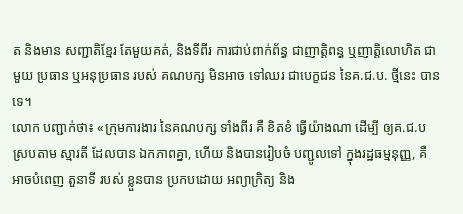ត និងមាន សញ្ជាតិខ្មែរ តែមួយគត់, និងទីពីរ ការជាប់ពាក់ព័ន្ធ ជាញាត្តិពន្ធ ឬញាត្តិលោហិត ជាមួយ ប្រធាន ឬអនុប្រធាន របស់ គណបក្ស មិនអាច ទៅឈរ ជាបេក្ខជន នៃគ.ជ.ប. ថ្មីនេះ បានទេ។
លោក បញ្ជាក់ថា៖ «ក្រុមការងារ នៃគណបក្ស ទាំងពីរ គឺ ខិតខំ ធ្វើយ៉ាងណា ដើម្បី ឲ្យគ.ជ.ប ស្របតាម ស្មារតី ដែលបាន ឯកភាពគ្នា, ហើយ និងបានរៀបចំ បញ្ជូលទៅ ក្នុងរដ្ឋធម្មនុញ្ញ, គឺ អាចបំពេញ តួនាទី របស់ ខ្លួនបាន ប្រកបដោយ អព្យាក្រិត្យ និង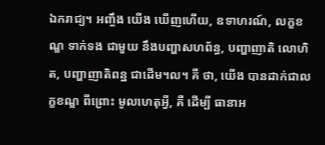ឯករាជ្យ។ អញ្ចឹង យើង ឃើញហើយ, ឧទាហរណ៍, លក្ខខណ្ឌ ទាក់ទង ជាមួយ នឹងបញ្ហាសហព័ន្ធ, បញ្ហាញាតិ លោហិត, បញ្ហាញាតិពន្ឋ ជាដើម។ល។ គឺ ថា, យើង បានដាក់ជាលក្ខខណ្ឌ ពីព្រោះ មូលហេតុអ្វី, គឺ ដើម្បី ធានាអ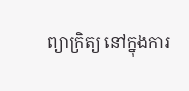ព្យាក្រិត្យ នៅក្នុងការ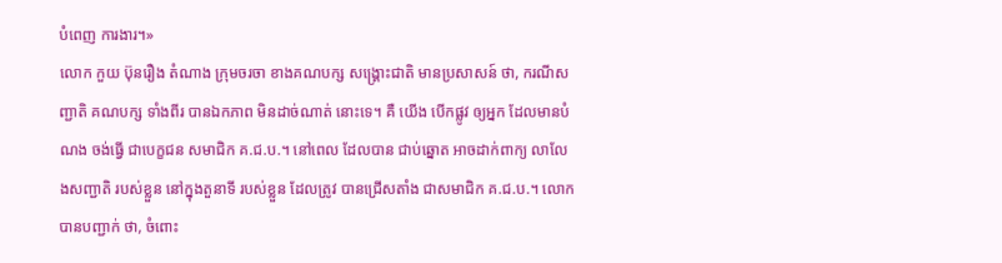បំពេញ ការងារ។»
លោក កួយ ប៊ុនរឿង តំណាង ក្រុមចរចា ខាងគណបក្ស សង្គ្រោះជាតិ មានប្រសាសន៍ ថា, ករណីសញ្ជាតិ គណបក្ស ទាំងពីរ បានឯកភាព មិនដាច់ណាត់ នោះទេ។ គឺ យើង បើកផ្លូវ ឲ្យអ្នក ដែលមានបំណង ចង់ធ្វើ ជាបេក្ខជន សមាជិក គ.ជ.ប.។ នៅពេល ដែលបាន ជាប់ឆ្នោត អាចដាក់ពាក្យ លាលែងសញ្ជាតិ របស់ខ្លួន នៅក្នុងតួនាទី របស់ខ្លួន ដែលត្រូវ បានជ្រើសតាំង ជាសមាជិក គ.ជ.ប.។ លោក បានបញ្ជាក់ ថា, ចំពោះ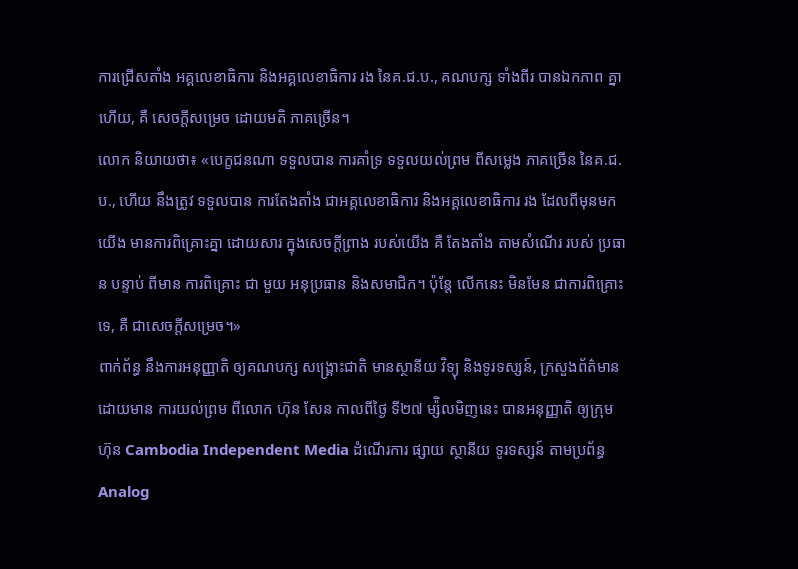ការជ្រើសតាំង អគ្គលេខាធិការ និងអគ្គលេខាធិការ រង នៃគ.ជ.ប., គណបក្ស ទាំងពីរ បានឯកភាព គ្នាហើយ, គឺ សេចក្តីសម្រេច ដោយមតិ ភាគច្រើន។
លោក និយាយថា៖ «បេក្ខជនណា ទទួលបាន ការគាំទ្រ ទទួលយល់ព្រម ពីសម្លេង ភាគច្រើន នៃគ.ជ.ប., ហើយ នឹងត្រូវ ទទួលបាន ការតែងតាំង ជាអគ្គលេខាធិការ និងអគ្គលេខាធិការ រង ដែលពីមុនមក យើង មានការពិគ្រោះគ្នា ដោយសារ ក្នុងសេចក្តីព្រាង របស់យើង គឺ តែងតាំង តាមសំណើរ របស់ ប្រធាន បន្ទាប់ ពីមាន ការពិគ្រោះ ជា មួយ អនុប្រធាន និងសមាជិក។ ប៉ុន្តែ លើកនេះ មិនមែន ជាការពិគ្រោះទេ, គឺ ជាសេចក្តីសម្រេច។»
ពាក់ព័ន្ធ នឹងការអនុញ្ញាតិ ឲ្យគណបក្ស សង្គ្រោះជាតិ មានស្ថានីយ វិទ្យុ និងទូរទស្សន៍, ក្រសួងព័ត៌មាន ដោយមាន ការយល់ព្រម ពីលោក ហ៊ុន សែន កាលពីថ្ងៃ ទី២៧ ម្ស៉ិលមិញនេះ បានអនុញ្ញាតិ ឲ្យក្រុមហ៊ុន Cambodia Independent Media ដំណើរការ ផ្សាយ ស្ថានីយ ទូរទស្សន៍ តាមប្រព័ន្ធ Analog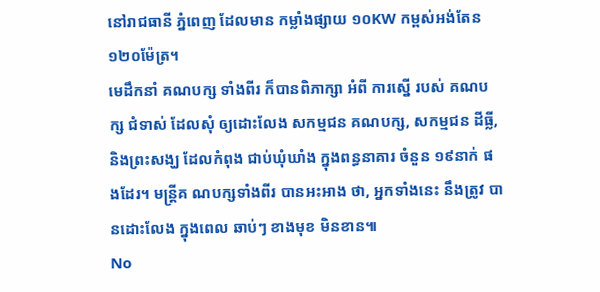នៅរាជធានី ភ្នំពេញ ដែលមាន កម្លាំងផ្សាយ ១០KW កម្ពស់អង់តែន ១២០ម៉ែត្រ។
មេដឹកនាំ គណបក្ស ទាំងពីរ ក៏បានពិភាក្សា អំពី ការស្នើ របស់ គណបក្ស ជំទាស់ ដែលសុំ ឲ្យដោះលែង សកម្មជន គណបក្ស, សកម្មជន ដីធ្លី, និងព្រះសង្ឃ ដែលកំពុង ជាប់ឃុំឃាំង ក្នុងពន្ធនាគារ ចំនួន ១៩នាក់ ផងដែរ។ មន្ត្រីគ ណបក្សទាំងពីរ បានអះអាង ថា, អ្នកទាំងនេះ នឹងត្រូវ បានដោះលែង ក្នុងពេល ឆាប់ៗ ខាងមុខ មិនខាន៕
No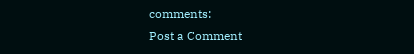comments:
Post a Comment